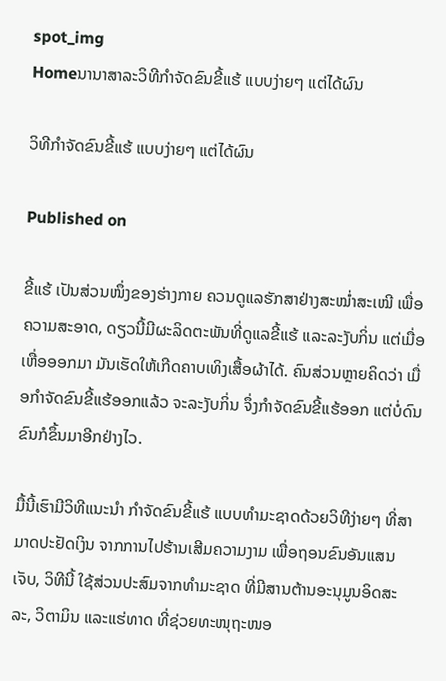spot_img
Homeນານາສາລະວິທີກຳຈັດຂົນຂີ້ແຮ້ ແບບງ່າຍໆ ແຕ່ໄດ້ຜົນ

ວິທີກຳຈັດຂົນຂີ້ແຮ້ ແບບງ່າຍໆ ແຕ່ໄດ້ຜົນ

Published on

ຂີ້ແຮ້ ເປັນສ່ວນໜຶ່ງຂອງຮ່າງກາຍ ຄວນດູແລຮັກສາຢ່າງສະໝໍ່າສະເໝີ ເພື່ອຄວາມສະອາດ, ດຽວນີ້ມີຜະລິດຕະພັນທີ່ດູແລຂີ້ແຮ້ ແລະລະງັບກິ່ນ ແຕ່ເມື່ອເຫື່ອອອກມາ ມັນເຮັດໃຫ້ເກີດຄາບເທິງເສື້ອຜ້າໄດ້. ຄົນສ່ວນຫຼາຍຄິດວ່າ ເມື່ອກຳຈັດຂົນຂີ້ແຮ້ອອກແລ້ວ ຈະລະງັບກິ່ນ ຈຶ່ງກຳຈັດຂົນຂີ້ແຮ້ອອກ ແຕ່ບໍ່ດົນຂົນກໍຂຶ້ນມາອີກຢ່າງໄວ.

ມື້ນີ້ເຮົາມີວິທີແນະນຳ ກຳຈັດຂົນຂີ້ແຮ້ ແບບທຳມະຊາດດ້ວຍວິທີງ່າຍໆ ທີ່ສາມາດປະຢັດເງິນ ຈາກການໄປຮ້ານເສີມຄວາມງາມ ເພື່ອຖອນຂົນອັນແສນເຈັບ, ວິທີນີ້ ໃຊ້ສ່ວນປະສົມຈາກທຳມະຊາດ ທີ່ມີສານຕ້ານອະນຸມູນອິດສະລະ, ວິຕາມິນ ແລະແຮ່ທາດ ທີ່ຊ່ວຍທະໜຸຖະໜອ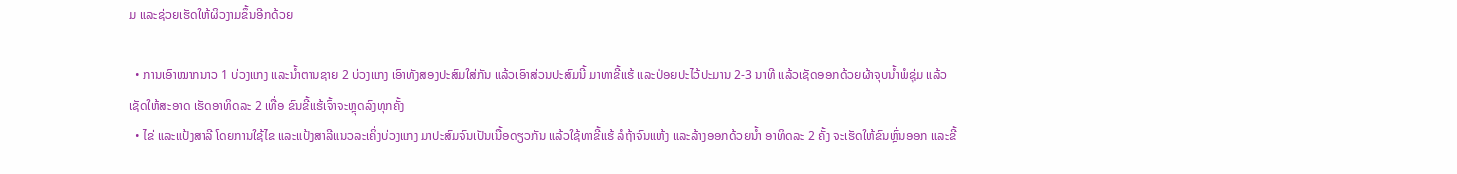ມ ແລະຊ່ວຍເຮັດໃຫ້ຜິວງາມຂຶ້ນອີກດ້ວຍ

  • ການເອົາໝາກນາວ 1 ບ່ວງແກງ ແລະນໍ້າຕານຊາຍ 2 ບ່ວງແກງ ເອົາທັງສອງປະສົມໃສ່ກັນ ແລ້ວເອົາສ່ວນປະສົມນີ້ ມາທາຂີ້ແຮ້ ແລະປ່ອຍປະໄວ້ປະມານ 2-3 ນາທີ ແລ້ວເຊັດອອກດ້ວຍຜ້າຈຸບນໍ້າພໍຊຸ່ມ ແລ້ວເຊັດໃຫ້ສະອາດ ເຮັດອາທິດລະ 2 ເທື່ອ ຂົນຂີ້ແຮ້ເຈົ້າຈະຫຼຸດລົງທຸກຄັ້ງ
  • ໄຂ່ ແລະແປ້ງສາລີ ໂດຍການໃຊ້ໄຂ ແລະແປ້ງສາລີແນວລະເຄິ່ງບ່ວງແກງ ມາປະສົມຈົນເປັນເນື້ອດຽວກັນ ແລ້ວໃຊ້ທາຂີ້ແຮ້ ລໍຖ້າຈົນແຫ້ງ ແລະລ້າງອອກດ້ວຍນໍ້າ ອາທິດລະ 2 ຄັ້ງ ຈະເຮັດໃຫ້ຂົນຫຼົ່ນອອກ ແລະຂີ້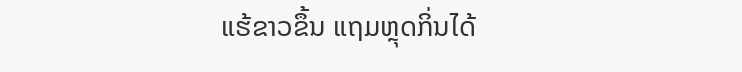ແຮ້ຂາວຂຶ້ນ ແຖມຫຼຸດກິ່ນໄດ້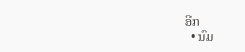ອີກ
  • ນົມ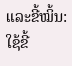ແລະຂີ້ໝິ້ນ: ໃຊ້ຂີ້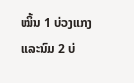ໝິ້ນ 1 ບ່ວງແກງ ແລະນົມ 2 ບ່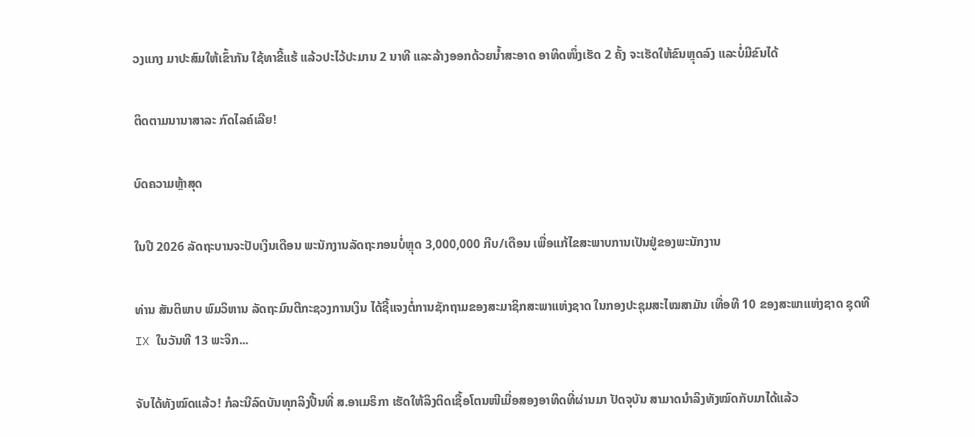ວງແກງ ມາປະສົມໃຫ້ເຂົ້າກັນ ໃຊ້ທາຂີ້ແຮ້ ແລ້ວປະໄວ້ປະມານ 2 ນາທີ ແລະລ້າງອອກດ້ວຍນໍ້າສະອາດ ອາທິດໜຶ່ງເຮັດ 2 ຄັ້ງ ຈະເຮັດໃຫ້ຂົນຫຼຸດລົງ ແລະບໍ່ມີຂົນໄດ້

ຕິດຕາມນານາສາລະ ກົດໄລຄ໌ເລີຍ!

ບົດຄວາມຫຼ້າສຸດ

ໃນປີ 2026 ລັດຖະບານຈະປັບເງິນເດືອນ ພະນັກງານລັດຖະກອນບໍ່ຫຼຸດ 3,000,000 ກີບ/ເດືອນ ເພື່ອແກ້ໄຂສະພາບການເປັນຢູ່ຂອງພະນັກງານ

ທ່ານ ສັນຕິພາບ ພົມວິຫານ ລັດຖະມົນຕີກະຊວງການເງິນ ໄດ້ຊີ້ແຈງຕໍ່ການຊັກຖາມຂອງສະມາຊິກສະພາແຫ່ງຊາດ ໃນກອງປະຊຸມສະໄໝສາມັນ ເທື່ອທີ 10 ຂອງສະພາແຫ່ງຊາດ ຊຸດທີ IX ໃນວັນທີ 13 ພະຈິກ...

ຈັບໄດ້ທັງໝົດແລ້ວ! ກໍລະນີລົດບັນທຸກລິງປີ້ນທີ່ ສ.ອາເມຣິກາ ເຮັດໃຫ້ລິງຕິດເຊື້ອໂຕນໜີເມື່ອສອງອາທິດທີ່ຜ່ານມາ ປັດຈຸບັນ ສາມາດນຳລິງທັງໝົດກັບມາໄດ້ແລ້ວ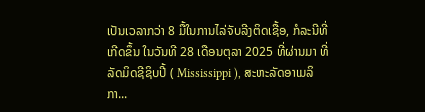ເປັນເວລາກວ່າ 8 ມື້ໃນການໄລ່ຈັບລີງຕິດເຊື້ອ, ກໍລະນີທີ່ເກີດຂຶ້ນ ໃນວັນທີ 28 ເດືອນຕຸລາ 2025 ທີ່ຜ່ານມາ ທີ່ລັດມິດຊີຊິບປີ້ ( Mississippi ), ສະຫະລັດອາເມລິກາ...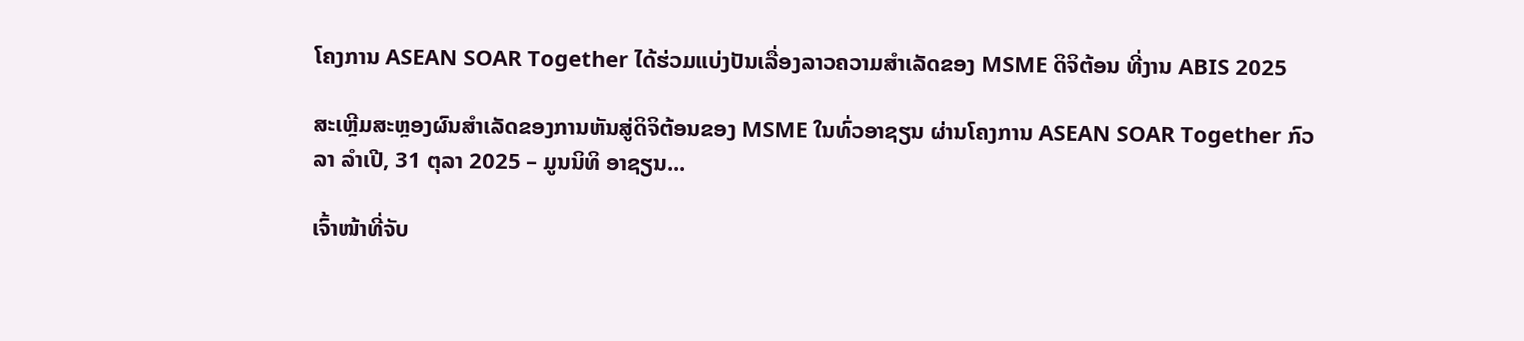ໂຄງການ ASEAN SOAR Together ໄດ້ຮ່ວມແບ່ງປັນເລື່ອງລາວຄວາມສໍາເລັດຂອງ MSME ດິຈິຕ້ອນ ທີ່ງານ ABIS 2025

ສະເຫຼີມສະຫຼອງຜົນສໍາເລັດຂອງການຫັນສູ່ດິຈິຕ້ອນຂອງ MSME ໃນທົ່ວອາຊຽນ ຜ່ານໂຄງການ ASEAN SOAR Together ກົວລາ ລໍາເປີ, 31 ຕຸລາ 2025 – ມູນນິທິ ອາຊຽນ...

ເຈົ້າໜ້າທີ່ຈັບ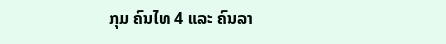ກຸມ ຄົນໄທ 4 ແລະ ຄົນລາ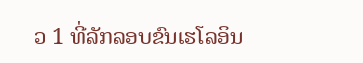ວ 1 ທີ່ລັກລອບຂົນເຮໂລອິນ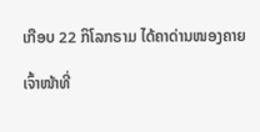ເກືອບ 22 ກິໂລກຣາມ ໄດ້ຄາດ່ານໜອງຄາຍ

ເຈົ້າໜ້າທີ່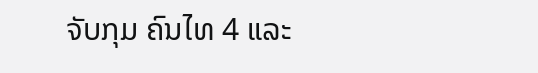ຈັບກຸມ ຄົນໄທ 4 ແລະ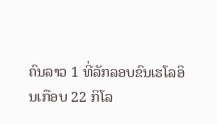ຄົນລາວ 1 ທີ່ລັກລອບຂົນເຮໂລອິນເກືອບ 22 ກິໂລ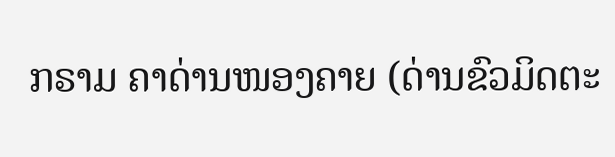ກຣາມ ຄາດ່ານໜອງຄາຍ (ດ່ານຂົວມິດຕະ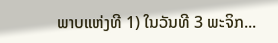ພາບແຫ່ງທີ 1) ໃນວັນທີ 3 ພະຈິກ...